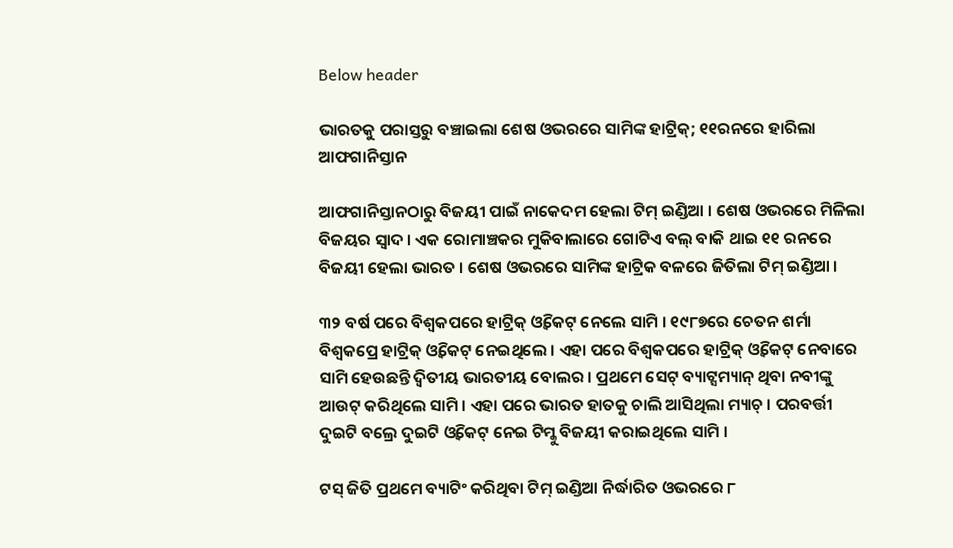Below header

ଭାରତକୁ ପରାସ୍ତରୁ ବଞ୍ଚାଇଲା ଶେଷ ଓଭରରେ ସାମିଙ୍କ ହାଟ୍ରିକ୍; ୧୧ରନରେ ହାରିଲା ଆଫଗାନିସ୍ତାନ

ଆଫଗାନିସ୍ତାନଠାରୁ ବିଜୟୀ ପାଇଁ ନାକେଦମ ହେଲା ଟିମ୍ ଇଣ୍ଡିଆ । ଶେଷ ଓଭରରେ ମିଳିଲା ବିଜୟର ସ୍ୱାଦ । ଏକ ରୋମାଞ୍ଚକର ମୁକିବାଲାରେ ଗୋଟିଏ ବଲ୍ ବାକି ଥାଇ ୧୧ ରନରେ ବିଜୟୀ ହେଲା ଭାରତ । ଶେଷ ଓଭରରେ ସାମିଙ୍କ ହାଟ୍ରିକ ବଳରେ ଜିତିଲା ଟିମ୍ ଇଣ୍ଡିଆ ।

୩୨ ବର୍ଷ ପରେ ବିଶ୍ୱକପରେ ହାଟ୍ରିକ୍ ଓ୍ଵିକେଟ୍ ନେଲେ ସାମି । ୧୯୮୭ରେ ଚେତନ ଶର୍ମା ବିଶ୍ୱକପ୍ରେ ହାଟ୍ରିକ୍ ଓ୍ଵିକେଟ୍ ନେଇଥିଲେ । ଏହା ପରେ ବିଶ୍ୱକପରେ ହାଟ୍ରିକ୍ ଓ୍ଵିକେଟ୍ ନେବାରେ ସାମି ହେଉଛନ୍ତି ଦ୍ୱିତୀୟ ଭାରତୀୟ ବୋଲର । ପ୍ରଥମେ ସେଟ୍ ବ୍ୟାଟ୍ସମ୍ୟାନ୍ ଥିବା ନବୀଙ୍କୁ ଆଉଟ୍ କରିଥିଲେ ସାମି । ଏହା ପରେ ଭାରତ ହାତକୁ ଚାଲି ଆସିଥିଲା ମ୍ୟାଚ୍ । ପରବର୍ତ୍ତୀ ଦୁଇଟି ବଲ୍ରେ ଦୁଇଟି ଓ୍ଵିକେଟ୍ ନେଇ ଟିମ୍କୁ ବିଜୟୀ କରାଇଥିଲେ ସାମି ।

ଟସ୍ ଜିତି ପ୍ରଥମେ ବ୍ୟାଟିଂ କରିଥିବା ଟିମ୍ ଇଣ୍ଡିଆ ନିର୍ଦ୍ଧାରିତ ଓଭରରେ ୮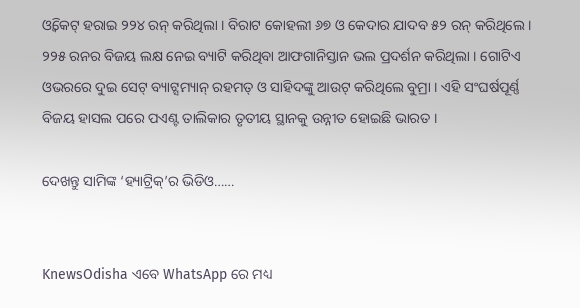ଓ୍ଵିକେଟ୍ ହରାଇ ୨୨୪ ରନ୍ କରିଥିଲା । ବିରାଟ କୋହଲୀ ୬୭ ଓ କେଦାର ଯାଦବ ୫୨ ରନ୍ କରିଥିଲେ । ୨୨୫ ରନର ବିଜୟ ଲକ୍ଷ ନେଇ ବ୍ୟାଟି କରିଥିବା ଆଫଗାନିସ୍ତାନ ଭଲ ପ୍ରଦର୍ଶନ କରିଥିଲା । ଗୋଟିଏ ଓଭରରେ ଦୁଇ ସେଟ୍ ବ୍ୟାଟ୍ସମ୍ୟାନ୍ ରହମତ୍ ଓ ସାହିଦଙ୍କୁ ଆଉଟ୍ କରିଥିଲେ ବୁମ୍ରା । ଏହି ସଂଘର୍ଷପୂର୍ଣ୍ଣ ବିଜୟ ହାସଲ ପରେ ପଏଣ୍ଟ ତାଲିକାର ତୃତୀୟ ସ୍ଥାନକୁ ଉନ୍ନୀତ ହୋଇଛି ଭାରତ ।

ଦେଖନ୍ତୁ ସାମିଙ୍କ ‘ହ୍ୟାଟ୍ରିକ୍‌’ର ଭିଡିଓ……


KnewsOdisha ଏବେ WhatsApp ରେ ମଧ୍ୟ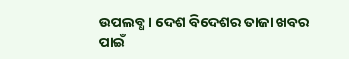ଉପଲବ୍ଧ । ଦେଶ ବିଦେଶର ତାଜା ଖବର ପାଇଁ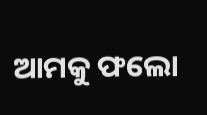ଆମକୁ ଫଲୋ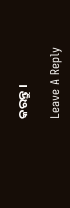କରନ୍ତୁ ।

Leave A Reply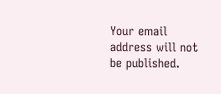Your email address will not be published.